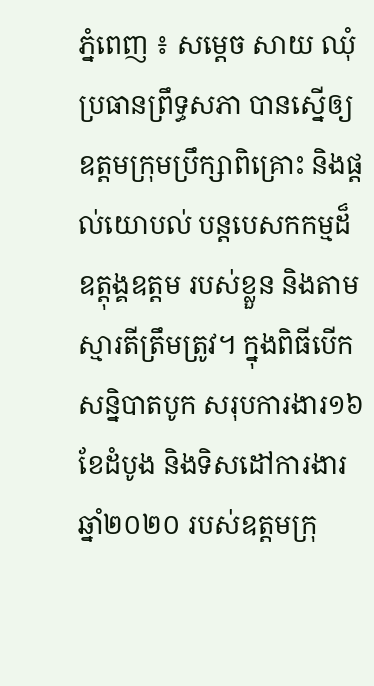ភ្នំពេញ ៖ សម្តេច សាយ ឈុំ ប្រធានព្រឹទ្ធសភា បានស្នើឲ្យឧត្តមក្រុមប្រឹក្សាពិគ្រោះ និងផ្តល់យោបល់ បន្តបេសកកម្មដ៏ឧត្តុង្គឧត្តម របស់ខ្លួន និងតាមស្មារតីត្រឹមត្រូវ។ ក្នុងពិធីបើកសន្និបាតបូក សរុបការងារ១៦ខែដំបូង និងទិសដៅការងារឆ្នាំ២០២០ របស់ឧត្តមក្រុ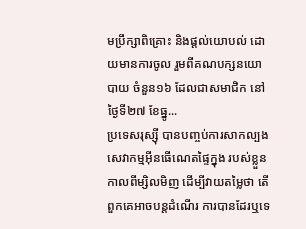មប្រឹក្សាពិគ្រោះ និងផ្តល់យោបល់ ដោយមានការចូល រួមពីគណបក្សនយោបាយ ចំនួន១៦ ដែលជាសមាជិក នៅថ្ងៃទី២៧ ខែធ្នូ...
ប្រទេសរុស្ស៊ី បានបញ្ចប់ការសាកល្បង សេវាកម្មអ៊ីនធើណេតផ្ទៃក្នុង របស់ខ្លួនកាលពីម្សិលមិញ ដើម្បីវាយតម្លៃថា តើពួកគេអាចបន្តដំណើរ ការបានដែរឬទេ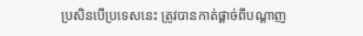ប្រសិនបើប្រទេសនេះ ត្រូវបានកាត់ផ្តាច់ពីបណ្តាញ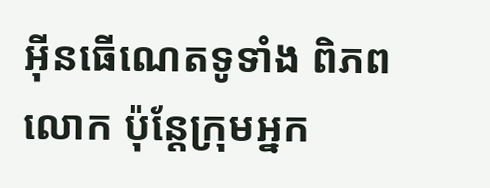អ៊ីនធើណេតទូទាំង ពិភពលោក ប៉ុន្តែក្រុមអ្នក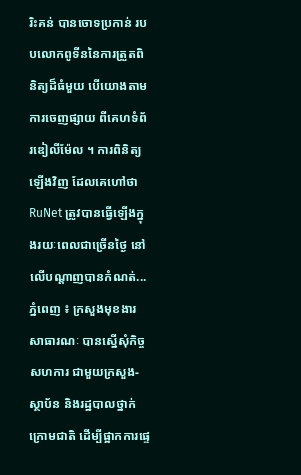រិះគន់ បានចោទប្រកាន់ របបលោកពូទីននៃការត្រួតពិនិត្យដ៏ធំមួយ បើយោងតាមការចេញផ្សាយ ពីគេហទំព័រឌៀលីម៉ែល ។ ការពិនិត្យឡើងវិញ ដែលគេហៅថា RuNet ត្រូវបានធ្វើឡើងក្នុងរយៈពេលជាច្រើនថ្ងៃ នៅលើបណ្តាញបានកំណត់...
ភ្នំពេញ ៖ ក្រសួងមុខងារសាធារណៈ បានស្នើសុំកិច្ចសហការ ជាមួយក្រសួង-ស្ថាប័ន និងរដ្ឋបាលថ្នាក់ក្រោមជាតិ ដើម្បីផ្អាកការផ្ទេ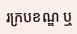រក្របខណ្ឌ ឬ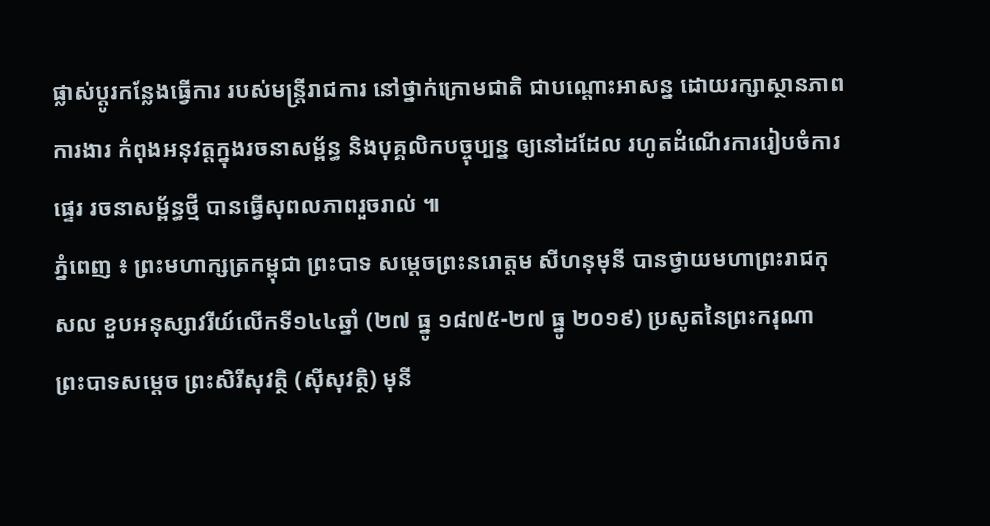ផ្លាស់ប្តូរកន្លែងធ្វើការ របស់មន្រ្តីរាជការ នៅថ្នាក់ក្រោមជាតិ ជាបណ្តោះអាសន្ន ដោយរក្សាស្ថានភាពការងារ កំពុងអនុវត្តក្នុងរចនាសម្ព័ន្ធ និងបុគ្គលិកបច្ចុប្បន្ន ឲ្យនៅដដែល រហូតដំណើរការរៀបចំការផ្ទេរ រចនាសម្ព័ន្ធថ្មី បានធ្វើសុពលភាពរួចរាល់ ៕
ភ្នំពេញ ៖ ព្រះមហាក្សត្រកម្ពុជា ព្រះបាទ សម្តេចព្រះនរោត្តម សីហនុមុនី បានថ្វាយមហាព្រះរាជកុសល ខួបអនុស្សាវរីយ៍លើកទី១៤៤ឆ្នាំ (២៧ ធ្នូ ១៨៧៥-២៧ ធ្នូ ២០១៩) ប្រសូតនៃព្រះករុណា ព្រះបាទសម្ដេច ព្រះសិរីសុវត្ថិ (ស៊ីសុវត្ថិ) មុនី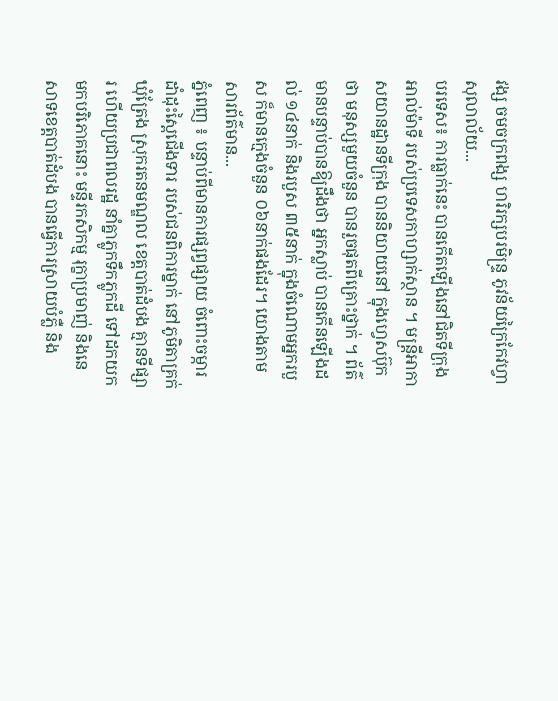វង្ស ចមចក្រពង្ស ហរិរក្សបរមិន្ទ្រ ភូវន័យក្រៃកែវហ្វា សុលាល័យ...
បរទេស៖ ការធ្លាក់នេះ បានកើតឡើងនៅជិតទីក្រុង អាល់ម៉ាទី របស់ប្រទេសកាហ្សាក់ស្ថាន ។ មន្រ្តីអាកាសយានដ្ឋានទីក្រុង បាននិយាយនៅ ក្នុងហ្វេសប៊ុកថា មនុស្សមួយចំនួន បានរួចផុតពីគ្រោះថ្នាក់ ។ ព័ត៌មានបន្ទាប់បានឱ្យដឹងថា អ្នកស្លាប់ បានកើនឡើងដល់ ១៤នាក់ និងរបួស ៣៥នាក់ ក្នុងចំណោមអ្នករបួស ក៏មានក្មេងចំនួន ០៦នាក់ផងដែរ។ យោងតាមសារព័ត៌មាន...
ភ្នំពេញ ៖ បន្ទាប់ពីមានការផ្សព្វផ្សាយ ចំពោះចម្ការដាំដុះស្ពៃជើងទារ របស់ជនពិការម្នាក់ នៅភូមិតាគ្រក់ ឃុំត្រែង ស្រុករតនមណ្ឌល ខេត្តបាត់ដំបង គ្មានទីផ្សារ ហើយប្រជាពលរដ្ឋ នាំគ្នាភ្លូកទឹកភ្លូកដី ទៅដកយកមកបរិភោគនោះ មន្ទីរកសិកម្ម រុក្ខាប្រមាញ់ និងនេសាទខេត្តបាត់ដំបង បានធ្វើការសា្រយបំភ្លឺ និង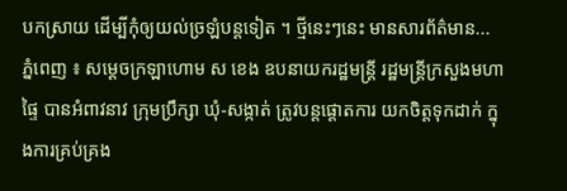បកស្រាយ ដើម្បីកុំឲ្យយល់ច្រឡំបន្តទៀត ។ ថ្មីនេះៗនេះ មានសារព័ត៌មាន...
ភ្នំពេញ ៖ សម្ដេចក្រឡាហោម ស ខេង ឧបនាយករដ្ឋមន្ដ្រី រដ្ឋមន្ដ្រីក្រសួងមហាផ្ទៃ បានអំពាវនាវ ក្រុមប្រឹក្សា ឃុំ-សង្កាត់ ត្រូវបន្តផ្តោតការ យកចិត្តទុកដាក់ ក្នុងការគ្រប់គ្រង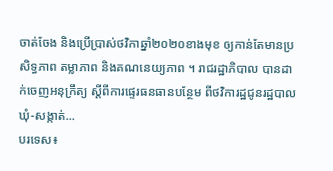ចាត់ចែង និងប្រើប្រាស់ថវិកាឆ្នាំ២០២០ខាងមុខ ឲ្យកាន់តែមានប្រសិទ្ធភាព តម្លាភាព និងគណនេយ្យភាព ។ រាជរដ្ឋាភិបាល បានដាក់ចេញអនុក្រឹត្យ ស្តីពីការផ្ទេរធនធានបន្ថែម ពីថវិការដ្ឋជូនរដ្ឋបាលឃុំ-សង្កាត់...
បរទេស៖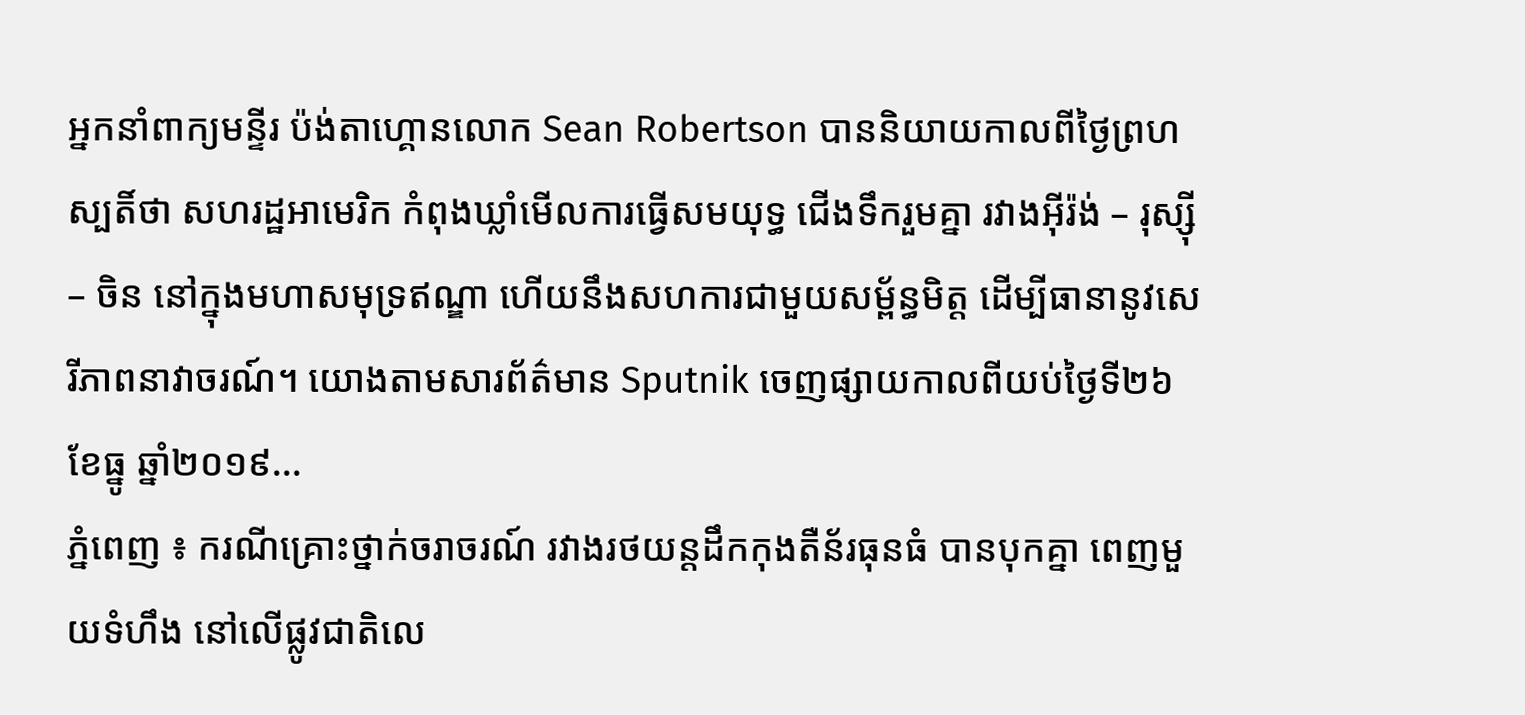អ្នកនាំពាក្យមន្ទីរ ប៉ង់តាហ្គោនលោក Sean Robertson បាននិយាយកាលពីថ្ងៃព្រហស្បតិ៍ថា សហរដ្ឋអាមេរិក កំពុងឃ្លាំមើលការធ្វើសមយុទ្ធ ជើងទឹករួមគ្នា រវាងអ៊ីរ៉ង់ – រុស្ស៊ី – ចិន នៅក្នុងមហាសមុទ្រឥណ្ឌា ហើយនឹងសហការជាមួយសម្ព័ន្ធមិត្ត ដើម្បីធានានូវសេរីភាពនាវាចរណ៍។ យោងតាមសារព័ត៌មាន Sputnik ចេញផ្សាយកាលពីយប់ថ្ងៃទី២៦ ខែធ្នូ ឆ្នាំ២០១៩...
ភ្នំពេញ ៖ ករណីគ្រោះថ្នាក់ចរាចរណ៍ រវាងរថយន្តដឹកកុងតឺន័រធុនធំ បានបុកគ្នា ពេញមួយទំហឹង នៅលើផ្លូវជាតិលេ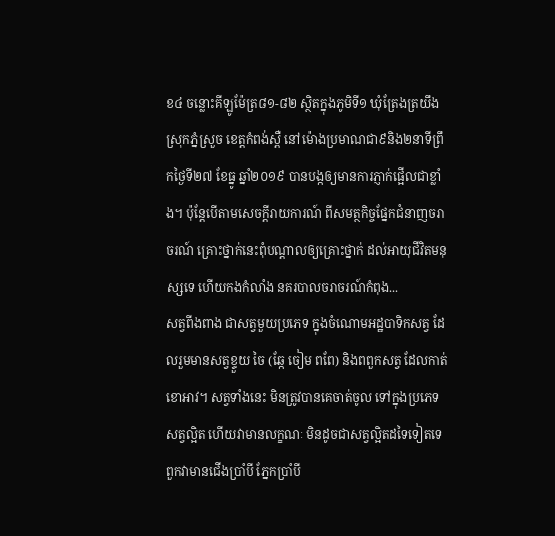ខ៤ ចន្លោះគីឡូម៉ែត្រ៨១-៨២ ស្ថិតក្នុងភូមិទី១ ឃុំត្រែងត្រយឹង ស្រុកភ្នំស្រួច ខេត្តកំពង់ស្ពឺ នៅម៉ោងប្រមាណជា៩និង២នាទីព្រឹកថៃ្ងទី២៧ ខែធ្នូ ឆ្នាំ២០១៩ បានបង្កឲ្យមានការភ្ញាក់ផ្អើលជាខ្លាំង។ ប៉ុន្តែបើតាមសេចក្ដីរាយការណ៍ ពីសមត្ថកិច្ចផ្នែកជំនាញចរាចរណ៍ គ្រោះថ្នាក់នេះពុំបណ្ដាលឲ្យគ្រោះថ្នាក់ ដល់អាយុជីវិតមនុស្សទេ ហើយកងកំលាំង នគរបាលចរាចរណ៍កំពុង...
សត្វពីងពាង ជាសត្វមួយប្រភេទ ក្នុងចំណោមអដ្ឋបាទិកសត្វ ដែលរួមមានសត្វខ្ទួយ ចៃ (ឆ្កែ ចៀម ពពែ) និងពពួកសត្វ ដែលកាត់ខោអាវ។ សត្វទាំងនេះ មិនត្រូវបានគេចាត់ចូល ទៅក្នុងប្រភេទសត្វល្អិត ហើយវាមានលក្ខណៈ មិនដូចជាសត្វល្អិតដទៃទៀតទេ ពួកវាមានជើងប្រាំបី ភ្នែកប្រាំបី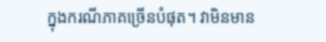ក្នុងករណីភាគច្រើនបំផុត។ វាមិនមាន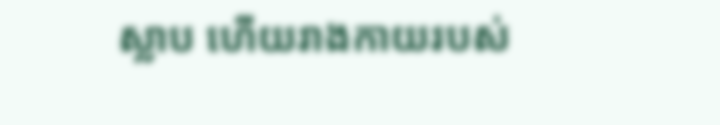ស្លាប ហើយរាងកាយរបស់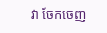វា ចែកចេញ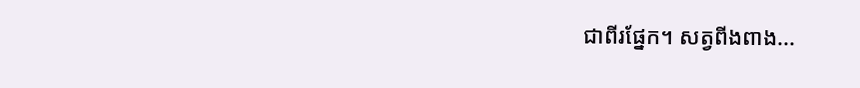ជាពីរផ្នែក។ សត្វពីងពាង...